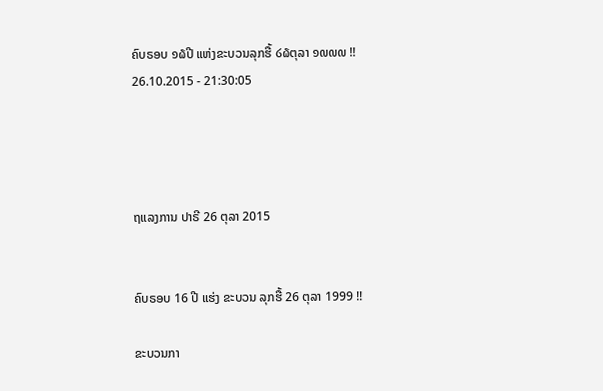ຄົບຣອບ ໑໖ປີ ແຫ່ງຂະບວນລຸກຮື້ ໒໖ຕຸລາ ໑໙໙໙ !!
26.10.2015 - 21:30:05




ຖແລງການ ປາຣີ 26 ຕຸລາ 2015


ຄົບຣອບ 16 ປີ ແຮ່ງ ຂະບວນ ລຸກຮື້ 26 ຕຸລາ 1999 !!

ຂະບວນກາ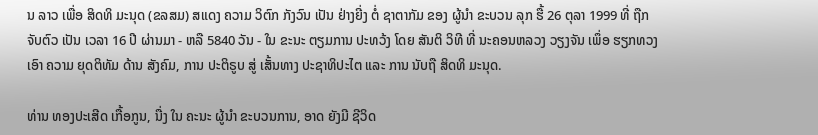ນ ລາວ ເພື່ອ ສິດທິ ມະນຸດ (ຂລສມ) ສແດງ ຄວາມ ວິຕົກ ກັງວົນ ເປັນ ຢ່າງຍີ່ງ ຕໍ່ ຊາຕາກັມ ຂອງ ຜູ້ນໍາ ຂະບວນ ລຸກ ຮື້ 26 ຕຸລາ 1999 ທີ່ ຖືກ ຈັບຕົວ ເປັນ ເວລາ 16 ປີ ຜ່ານມາ - ຫລື 5840 ວັນ - ໃນ ຂະນະ ຕຽມການ ປະທວ້ງ ໂດຍ ສັນຕິ ວິທີ ທີ່ ນະຄອນຫລວງ ວຽງຈັນ ເພຶ່ອ ຮຽກທວງ ເອົາ ຄວາມ ຍຸດຕິທັມ ດ້ານ ສັງຄົມ, ການ ປະຕິຣູບ ສູ່ ເສັ້ນທາງ ປະຊາທິປະໄຕ ແລະ ການ ນັບຖື ສິດທິ ມະນຸດ.

ທ່ານ ທອງປະເສີດ ເກື້ອກູນ, ນື່ງ ໃນ ຄະນະ ຜູ້ນໍາ ຂະບວນການ, ອາດ ຍັງມີ ຊີວິດ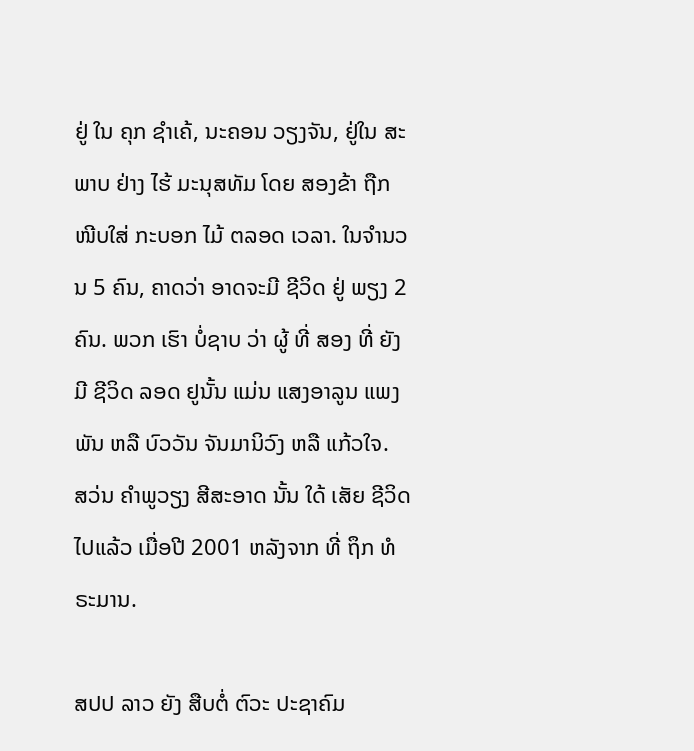ຢູ່ ໃນ ຄຸກ ຊໍາເຄ້, ນະຄອນ ວຽງຈັນ, ຢູ່ໃນ ສະພາບ ຢ່າງ ໄຮ້ ມະນຸສທັມ ໂດຍ ສອງຂ້າ ຖືກ ໜີບໃສ່ ກະບອກ ໄມ້ ຕລອດ ເວລາ. ໃນຈໍານວນ 5 ຄົນ, ຄາດວ່າ ອາດຈະມີ ຊີວິດ ຢູ່ ພຽງ 2 ຄົນ. ພວກ ເຮົາ ບໍ່ຊາບ ວ່າ ຜູ້ ທີ່ ສອງ ທີ່ ຍັງມີ ຊີວິດ ລອດ ຢູນັ້ນ ແມ່ນ ແສງອາລູນ ແພງພັນ ຫລື ບົວວັນ ຈັນມານິວົງ ຫລື ແກ້ວໃຈ.
ສວ່ນ ຄໍາພູວຽງ ສີສະອາດ ນັ້ນ ໃດ້ ເສັຍ ຊີວິດ ໄປແລ້ວ ເມື່ອປີ 2001 ຫລັງຈາກ ທີ່ ຖຶກ ທໍຣະມານ.

ສປປ ລາວ ຍັງ ສືບຕໍ່ ຕົວະ ປະຊາຄົມ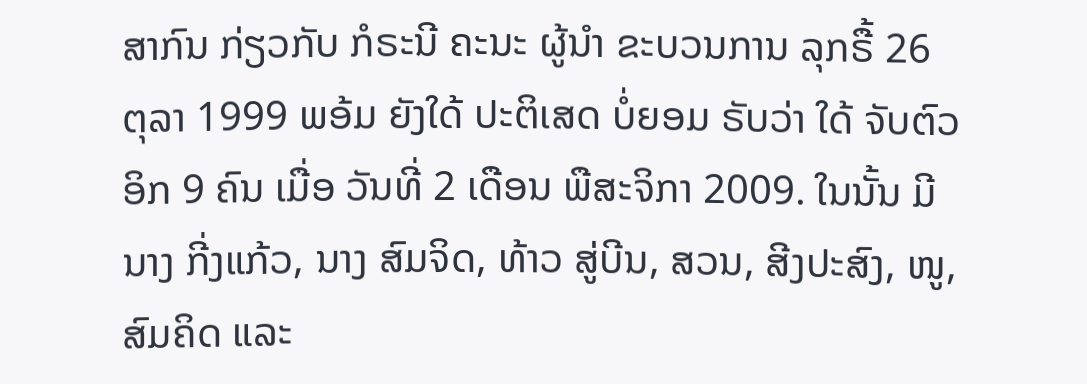ສາກົນ ກ່ຽວກັບ ກໍຣະນີ ຄະນະ ຜູ້ນໍາ ຂະບວນການ ລຸກຣື້ 26 ຕຸລາ 1999 ພອ້ມ ຍັງໃດ້ ປະຕິເສດ ບໍ່ຍອມ ຣັບວ່າ ໃດ້ ຈັບຕົວ ອິກ 9 ຄົນ ເມື່ອ ວັນທີ່ 2 ເດືອນ ພືສະຈິກາ 2009. ໃນນັ້ນ ມີ ນາງ ກີ່ງແກ້ວ, ນາງ ສົມຈິດ, ທ້າວ ສູ່ບີນ, ສວນ, ສີງປະສົງ, ໜູ, ສົມຄິດ ແລະ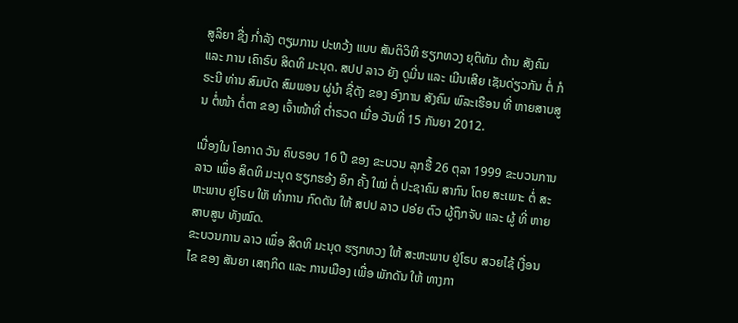ສູລິຍາ ຊື່ງ ກໍ່າລັງ ຕຽມການ ປະທວ້ງ ແບບ ສັນຕິວິທີ ຮຽກທວງ ຍຸຕິທັມ ດ້ານ ສັງຄົມ ແລະ ການ ເຄົາຣົບ ສິດທິ ມະນຸດ. ສປປ ລາວ ຍັງ ດູມີ່ນ ແລະ ເມີນເສີຍ ເຊັນດ່ຽວກັນ ຕໍ່ ກໍຣະນີ ທ່ານ ສົມບັດ ສົມພອນ ຜູ່ນໍາ ຊື່ດັງ ຂອງ ອົງການ ສັງຄົມ ພົລະເຮືອນ ທີ່ ຫາຍສາບສູນ ຕໍ່ໜ້າ ຕໍ່ຕາ ຂອງ ເຈົ້າໜ້າທີ່ ຕໍ່າຣວດ ເມື່ອ ວັນທີ່ 15 ກັນຍາ 2012.

ເນື່ອງໃນ ໂອກາດ ວັນ ຄົບຣອບ 16 ປີ ຂອງ ຂະບວນ ລຸກຮື້ 26 ຕຸລາ 1999 ຂະບວນການ ລາວ ເພຶ່ອ ສິດທິ ມະນຸດ ຮຽກຮອ້ງ ອິກ ຄັ້ງ ໃໝ່ ຕໍ່ ປະຊາຄົມ ສາກົນ ໂດຍ ສະເພາະ ຕໍ່ ສະຫະພາບ ຢູໂຣບ ໃຫັ ທໍາການ ກົດດັນ ໃຫ້ ສປປ ລາວ ປອ່ຍ ຕົວ ຜູ້ຖຶກຈັບ ແລະ ຜູ້ ທີ່ ຫາຍສາບສູນ ທັງໝົດ.
ຂະບວນການ ລາວ ເພຶ່ອ ສິດທິ ມະນຸດ ຮຽກທວງ ໃຫ້ ສະຫະພາບ ຢູ່ໂຣບ ສວຍໄຊ້ ເງື່ອນໄຂ ຂອງ ສັນຍາ ເສຖກິດ ແລະ ການເມືອງ ເພື່ອ ພັກດັນ ໃຫ້ ທາງກາ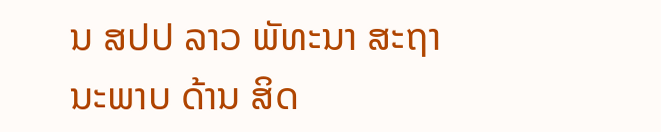ນ ສປປ ລາວ ພັທະນາ ສະຖານະພາບ ດ້ານ ສິດ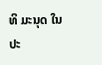ທິ ມະນຸດ ໃນ ປະ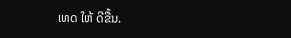ເທດ ໃຫ້ ດີຂື້ນ.